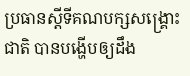ប្រធានស្ដីទីគណបក្សសង្គ្រោះជាតិ បានបង្ហើបឲ្យដឹង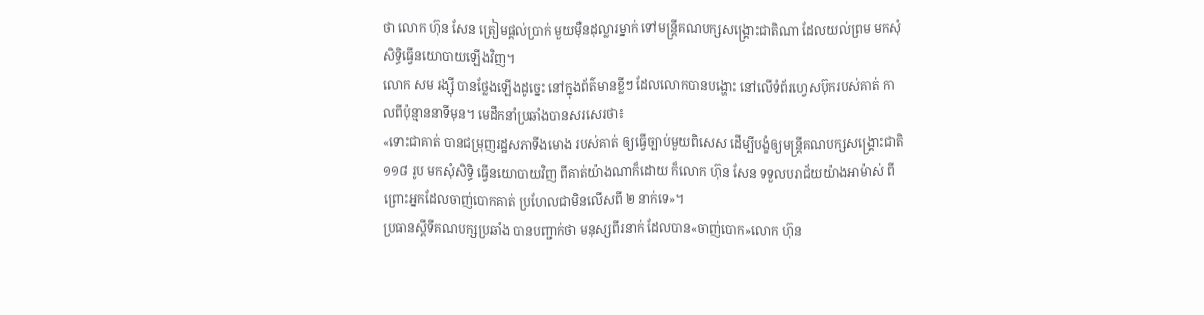ថា លោក ហ៊ុន សែន ត្រៀមផ្ដល់ប្រាក់ មួយម៉ឺនដុល្លារម្នាក់ ទៅមន្ត្រីគណបក្សសង្គ្រោះជាតិណា ដែលយល់ព្រម មកសុំសិទ្ធិធ្វើនយោបាយឡើងវិញ។
លោក សម រង្ស៊ី បានថ្លែងឡើងដូច្នេះ នៅក្នុងព័ត៌មានខ្លីៗ ដែលលោកបានបង្ហោះ នៅលើទំព័រហ្វេសប៊ុករបស់គាត់ កាលពីប៉ុន្មាននាទីមុន។ មេដឹកនាំប្រឆាំងបានសរសេរថា៖
«ទោះជាគាត់ បានជម្រុញរដ្ឋសភាទីងមោង របស់គាត់ ឲ្យធ្វើច្បាប់មួយពិសេស ដើម្បីបង្ខំឲ្យមន្ត្រីគណបក្សសង្គ្រោះជាតិ ១១៨ រូប មកសុំសិទ្ធិ ធ្វើនយោបាយវិញ ពីគាត់យ៉ាងណាក៏ដោយ ក៏លោក ហ៊ុន សែន ទទួលបរាជ័យយ៉ាងអាម៉ាស់ ពីព្រោះអ្នកដែលចាញ់បោកគាត់ ប្រហែលជាមិនលើសពី ២ នាក់ទេ»។
ប្រធានស្ដីទីគណបក្សប្រឆាំង បានបញ្ជាក់ថា មនុស្សពីរនាក់ ដែលបាន«ចាញ់បោក»លោក ហ៊ុន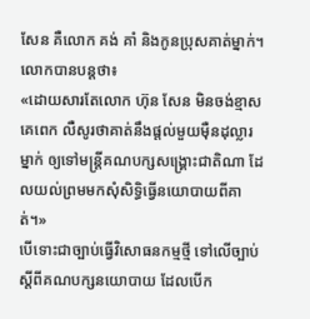សែន គឺលោក គង់ គាំ និងកូនប្រុសគាត់ម្នាក់។ លោកបានបន្តថា៖
«ដោយសារតែលោក ហ៊ុន សែន មិនចង់ខ្មាសគេពេក លឺសូរថាគាត់នឹងផ្តល់មួយម៉ឺនដុល្លារម្នាក់ ឲ្យទៅមន្ត្រីគណបក្សសង្គ្រោះជាតិណា ដែលយល់ព្រមមកសុំសិទ្ធិធ្វើនយោបាយពីគាត់។»
បើទោះជាច្បាប់ធ្វើវិសោធនកម្មថ្មី ទៅលើច្បាប់ ស្ដីពីគណបក្សនយោបាយ ដែលបើក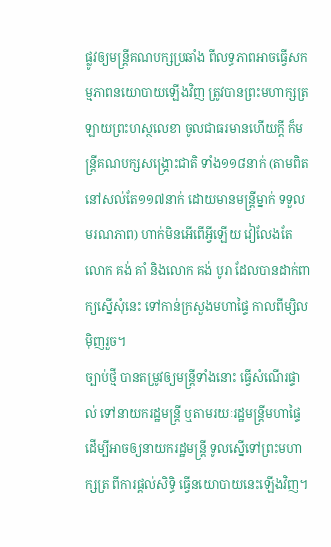ផ្លូវឲ្យមន្ត្រីគណបក្សប្រឆាំង ពីលទ្ធភាពអាចធ្វើសកម្មភាពនយោបាយឡើងវិញ ត្រូវបានព្រះមហាក្សត្រឡាយព្រះហស្ថលេខា ចូលជាធរមានហើយក្ដី ក៏មន្ត្រីគណបក្សសង្គ្រោះជាតិ ទាំង១១៨នាក់ (តាមពិត នៅសល់តែ១១៧នាក់ ដោយមានមន្ត្រីម្នាក់ ទទួលមរណភាព) ហាក់មិនអើពើអ្វីឡើយ វៀលែងតែលោក គង់ គាំ និងលោក គង់ បូរា ដែលបានដាក់ពាក្យស្នើសុំនេះ ទៅកាន់ក្រសួងមហាផ្ទៃ កាលពីម្សិលម៉ិញរួច។
ច្បាប់ថ្មី បានតម្រូវឲ្យមន្ត្រីទាំងនោះ ធ្វើសំណើរផ្ទាល់ ទៅនាយករដ្ឋមន្ត្រី ឬតាមរយៈរដ្ឋមន្ត្រីមហាផ្ទៃ ដើម្បីអាចឲ្យនាយករដ្ឋមន្ត្រី ទូលស្នើទៅព្រះមហាក្សត្រ ពីការផ្ដល់សិទ្ធិ ធ្វើនយោបាយនេះឡើងវិញ។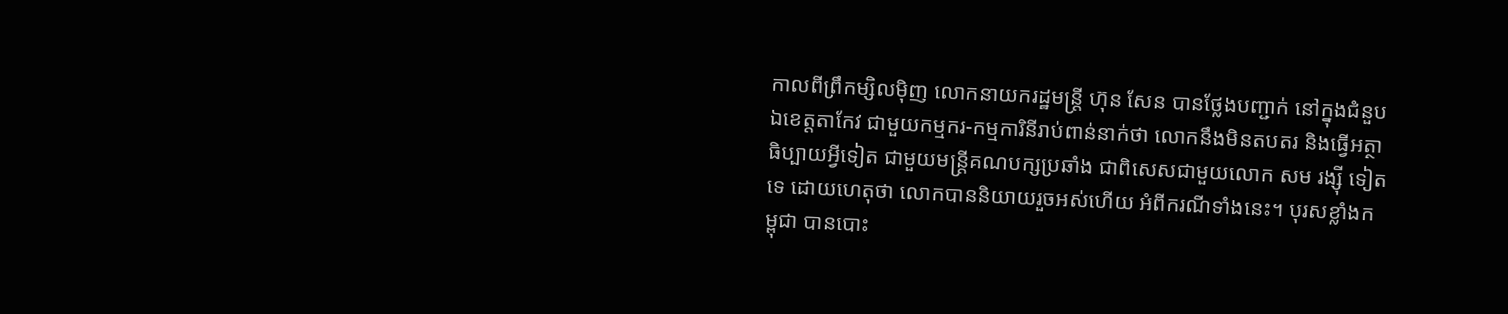កាលពីព្រឹកម្សិលម៉ិញ លោកនាយករដ្ឋមន្ត្រី ហ៊ុន សែន បានថ្លែងបញ្ជាក់ នៅក្នុងជំនួបឯខេត្តតាកែវ ជាមួយកម្មករ-កម្មការិនីរាប់ពាន់នាក់ថា លោកនឹងមិនតបតរ និងធ្វើអត្ថាធិប្បាយអ្វីទៀត ជាមួយមន្ត្រីគណបក្សប្រឆាំង ជាពិសេសជាមួយលោក សម រង្ស៊ី ទៀតទេ ដោយហេតុថា លោកបាននិយាយរួចអស់ហើយ អំពីករណីទាំងនេះ។ បុរសខ្លាំងកម្ពុជា បានបោះ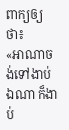ពាក្យឲ្យថា៖
«អាណាចង់ទៅងាប់ឯណា ក៏ងាប់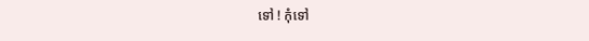ទៅ ! កុំទៅ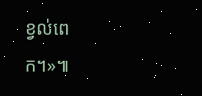ខ្វល់ពេក។»៕